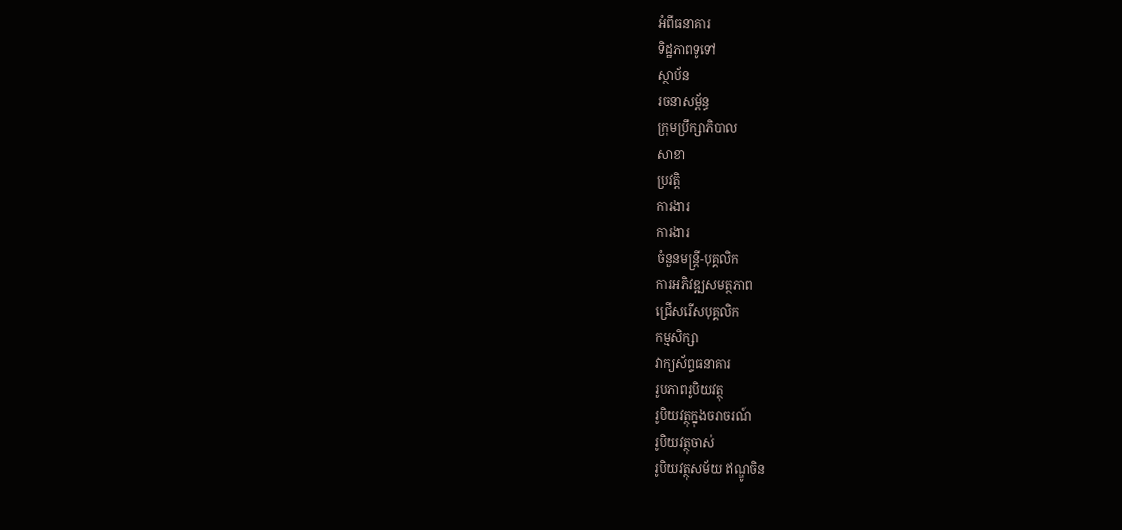អំពីធនាគារ
ទិដ្ឋភាពទូទៅ
ស្ថាប័ន
រចនាសម្ព័ន្ធ
ក្រុមប្រឹក្សាភិបាល
សាខា
ប្រវត្តិ
ការងារ
ការងារ
ចំនួនមន្ត្រី-បុគ្គលិក
ការអភិវឌ្ឍសមត្ថភាព
ជ្រើសរើសបុគ្គលិក
កម្មសិក្សា
វាក្យស័ព្ទធនាគារ
រូបភាពរូបិយវត្ថុ
រូបិយវត្ថុក្នុងចរាចរណ៍
រូបិយវត្ថុចាស់
រូបិយវត្ថុសម័យ ឥណ្ឌូចិន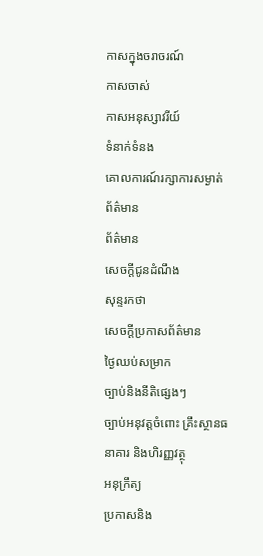កាសក្នុងចរាចរណ៍
កាសចាស់
កាសអនុស្សាវរីយ៍
ទំនាក់ទំនង
គោលការណ៍រក្សាការសម្ងាត់
ព័ត៌មាន
ព័ត៌មាន
សេចក្តីជូនដំណឹង
សុន្ទរកថា
សេចក្តីប្រកាសព័ត៌មាន
ថ្ងៃឈប់សម្រាក
ច្បាប់និងនីតិផ្សេងៗ
ច្បាប់អនុវត្តចំពោះ គ្រឹះស្ថានធនាគារ និងហិរញ្ញវត្ថុ
អនុក្រឹត្យ
ប្រកាសនិង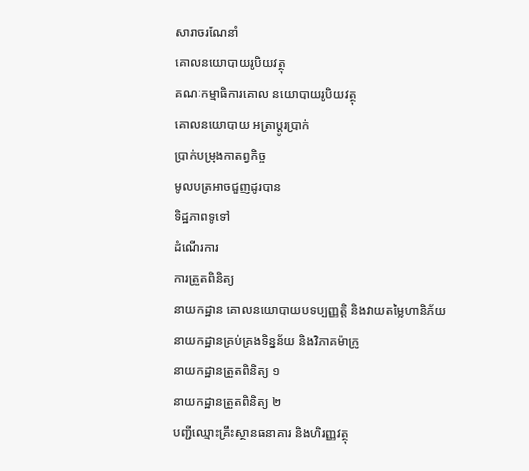សារាចរណែនាំ
គោលនយោបាយរូបិយវត្ថុ
គណៈកម្មាធិការគោល នយោបាយរូបិយវត្ថុ
គោលនយោបាយ អត្រាប្តូរប្រាក់
ប្រាក់បម្រុងកាតព្វកិច្ច
មូលបត្រអាចជួញដូរបាន
ទិដ្ឋភាពទូទៅ
ដំណើរការ
ការត្រួតពិនិត្យ
នាយកដ្ឋាន គោលនយោបាយបទប្បញ្ញត្តិ និងវាយតម្លៃហានិភ័យ
នាយកដ្ឋានគ្រប់គ្រងទិន្នន័យ និងវិភាគម៉ាក្រូ
នាយកដ្ឋានត្រួតពិនិត្យ ១
នាយកដ្ឋានត្រួតពិនិត្យ ២
បញ្ជីឈ្មោះគ្រឹះស្ថានធនាគារ និងហិរញ្ញវត្ថុ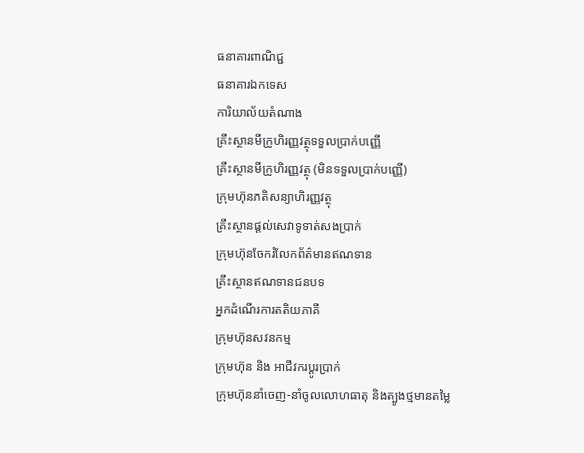ធនាគារពាណិជ្ជ
ធនាគារឯកទេស
ការិយាល័យតំណាង
គ្រឹះស្ថានមីក្រូហិរញ្ញវត្ថុទទួលប្រាក់បញ្ញើ
គ្រឹះស្ថានមីក្រូហិរញ្ញវត្ថុ (មិនទទួលប្រាក់បញ្ញើ)
ក្រុមហ៊ុនភតិសន្យាហិរញ្ញវត្ថុ
គ្រឹះស្ថានផ្ដល់សេវាទូទាត់សងប្រាក់
ក្រុមហ៊ុនចែករំលែកព័ត៌មានឥណទាន
គ្រឹះស្ថានឥណទានជនបទ
អ្នកដំណើរការតតិយភាគី
ក្រុមហ៊ុនសវនកម្ម
ក្រុមហ៊ុន និង អាជីវករប្តូរប្រាក់
ក្រុមហ៊ុននាំចេញ-នាំចូលលោហធាតុ និងត្បូងថ្មមានតម្លៃ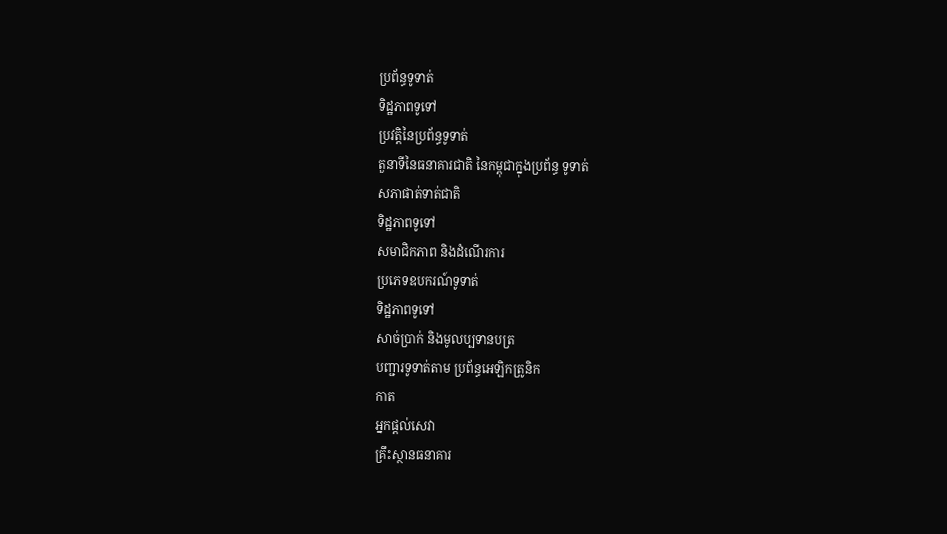ប្រព័ន្ធទូទាត់
ទិដ្ឋភាពទូទៅ
ប្រវត្តិនៃប្រព័ន្ធទូទាត់
តួនាទីនៃធនាគារជាតិ នៃកម្ពុជាក្នុងប្រព័ន្ធ ទូទាត់
សភាផាត់ទាត់ជាតិ
ទិដ្ឋភាពទូទៅ
សមាជិកភាព និងដំណើរការ
ប្រភេទឧបករណ៍ទូទាត់
ទិដ្ឋភាពទូទៅ
សាច់ប្រាក់ និងមូលប្បទានបត្រ
បញ្ជារទូទាត់តាម ប្រព័ន្ធអេឡិកត្រូនិក
កាត
អ្នកផ្តល់សេវា
គ្រឹះស្ថានធនាគារ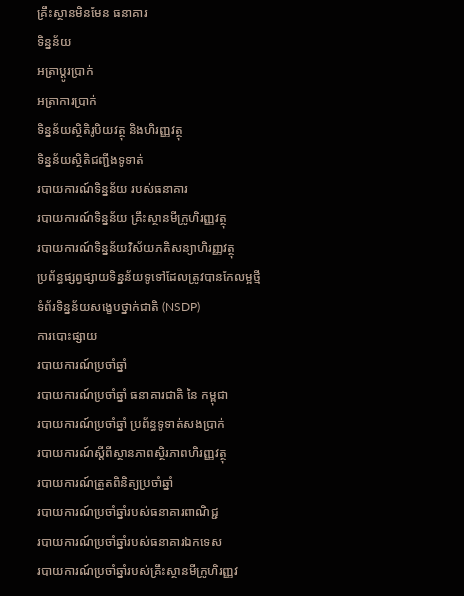គ្រឹះស្ថានមិនមែន ធនាគារ
ទិន្នន័យ
អត្រាប្តូរបា្រក់
អត្រាការប្រាក់
ទិន្នន័យស្ថិតិរូបិយវត្ថុ និងហិរញ្ញវត្ថុ
ទិន្នន័យស្ថិតិជញ្ជីងទូទាត់
របាយការណ៍ទិន្នន័យ របស់ធនាគារ
របាយការណ៍ទិន្នន័យ គ្រឹះស្ថានមីក្រូហិរញ្ញវត្ថុ
របាយការណ៍ទិន្នន័យវិស័យភតិសន្យាហិរញ្ញវត្ថុ
ប្រព័ន្ធផ្សព្វផ្សាយទិន្នន័យទូទៅដែលត្រូវបានកែលម្អថ្មី
ទំព័រទិន្នន័យសង្ខេបថ្នាក់ជាតិ (NSDP)
ការបោះផ្សាយ
របាយការណ៍ប្រចាំឆ្នាំ
របាយការណ៍ប្រចាំឆ្នាំ ធនាគារជាតិ នៃ កម្ពុជា
របាយការណ៍ប្រចាំឆ្នាំ ប្រព័ន្ធទូទាត់សងប្រាក់
របាយការណ៍ស្តីពីស្ថានភាពស្ថិរភាពហិរញ្ញវត្ថុ
របាយការណ៍ត្រួតពិនិត្យប្រចាំឆ្នាំ
របាយការណ៍ប្រចាំឆ្នាំរបស់ធនាគារពាណិជ្ជ
របាយការណ៍ប្រចាំឆ្នាំរបស់ធនាគារឯកទេស
របាយការណ៍ប្រចាំឆ្នាំរបស់គ្រឹះស្ថានមីក្រូហិរញ្ញវ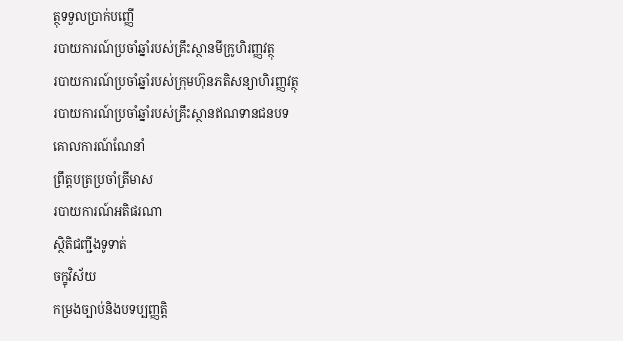ត្ថុទទួលប្រាក់បញ្ញើ
របាយការណ៍ប្រចាំឆ្នាំរបស់គ្រឹះស្ថានមីក្រូហិរញ្ញវត្ថុ
របាយការណ៍ប្រចាំឆ្នាំរបស់ក្រុមហ៊ុនភតិសន្យាហិរញ្ញវត្ថុ
របាយការណ៍ប្រចាំឆ្នាំរបស់គ្រឹះស្ថានឥណទានជនបទ
គោលការណ៍ណែនាំ
ព្រឹត្តបត្រប្រចាំត្រីមាស
របាយការណ៍អតិផរណា
ស្ថិតិជញ្ជីងទូទាត់
ចក្ខុវិស័យ
កម្រងច្បាប់និងបទប្បញ្ញត្តិ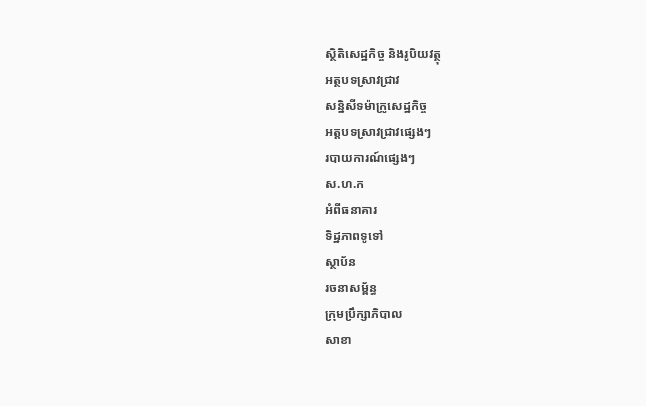ស្ថិតិសេដ្ឋកិច្ច និងរូបិយវត្ថុ
អត្ថបទស្រាវជ្រាវ
សន្និសីទម៉ាក្រូសេដ្ឋកិច្ច
អត្តបទស្រាវជ្រាវផ្សេងៗ
របាយការណ៍ផ្សេងៗ
ស.ហ.ក
អំពីធនាគារ
ទិដ្ឋភាពទូទៅ
ស្ថាប័ន
រចនាសម្ព័ន្ធ
ក្រុមប្រឹក្សាភិបាល
សាខា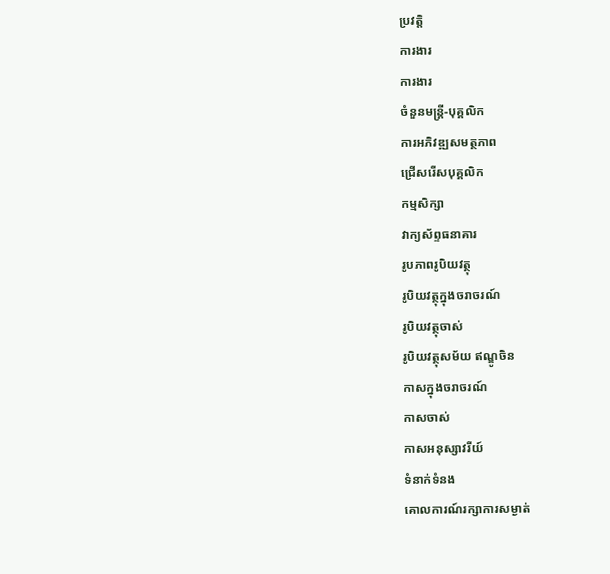ប្រវត្តិ
ការងារ
ការងារ
ចំនួនមន្ត្រី-បុគ្គលិក
ការអភិវឌ្ឍសមត្ថភាព
ជ្រើសរើសបុគ្គលិក
កម្មសិក្សា
វាក្យស័ព្ទធនាគារ
រូបភាពរូបិយវត្ថុ
រូបិយវត្ថុក្នុងចរាចរណ៍
រូបិយវត្ថុចាស់
រូបិយវត្ថុសម័យ ឥណ្ឌូចិន
កាសក្នុងចរាចរណ៍
កាសចាស់
កាសអនុស្សាវរីយ៍
ទំនាក់ទំនង
គោលការណ៍រក្សាការសម្ងាត់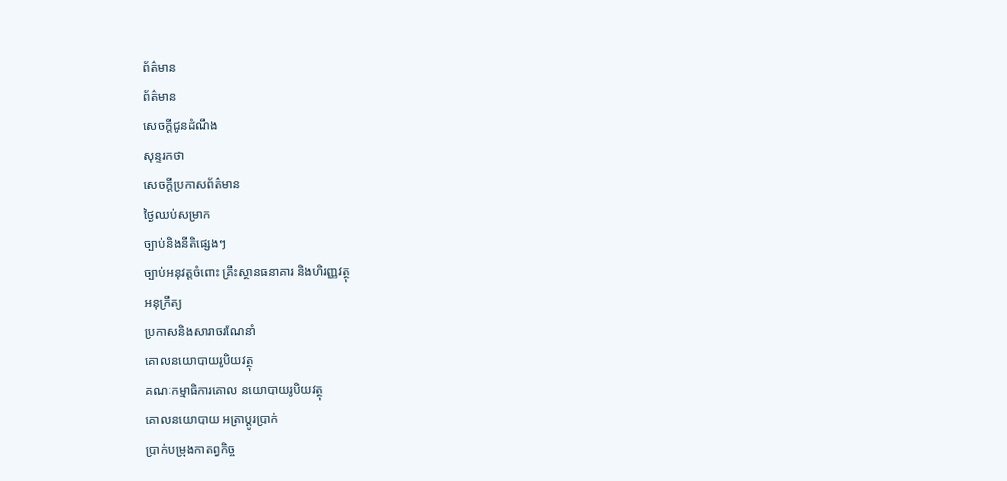ព័ត៌មាន
ព័ត៌មាន
សេចក្តីជូនដំណឹង
សុន្ទរកថា
សេចក្តីប្រកាសព័ត៌មាន
ថ្ងៃឈប់សម្រាក
ច្បាប់និងនីតិផ្សេងៗ
ច្បាប់អនុវត្តចំពោះ គ្រឹះស្ថានធនាគារ និងហិរញ្ញវត្ថុ
អនុក្រឹត្យ
ប្រកាសនិងសារាចរណែនាំ
គោលនយោបាយរូបិយវត្ថុ
គណៈកម្មាធិការគោល នយោបាយរូបិយវត្ថុ
គោលនយោបាយ អត្រាប្តូរប្រាក់
ប្រាក់បម្រុងកាតព្វកិច្ច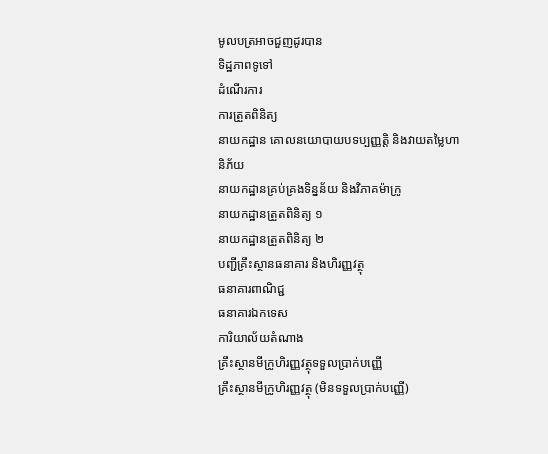មូលបត្រអាចជួញដូរបាន
ទិដ្ឋភាពទូទៅ
ដំណើរការ
ការត្រួតពិនិត្យ
នាយកដ្ឋាន គោលនយោបាយបទប្បញ្ញត្តិ និងវាយតម្លៃហានិភ័យ
នាយកដ្ឋានគ្រប់គ្រងទិន្នន័យ និងវិភាគម៉ាក្រូ
នាយកដ្ឋានត្រួតពិនិត្យ ១
នាយកដ្ឋានត្រួតពិនិត្យ ២
បញ្ជីគ្រឹះស្ថានធនាគារ និងហិរញ្ញវត្ថុ
ធនាគារពាណិជ្ជ
ធនាគារឯកទេស
ការិយាល័យតំណាង
គ្រឹះស្ថានមីក្រូហិរញ្ញវត្ថុទទួលប្រាក់បញ្ញើ
គ្រឹះស្ថានមីក្រូហិរញ្ញវត្ថុ (មិនទទួលប្រាក់បញ្ញើ)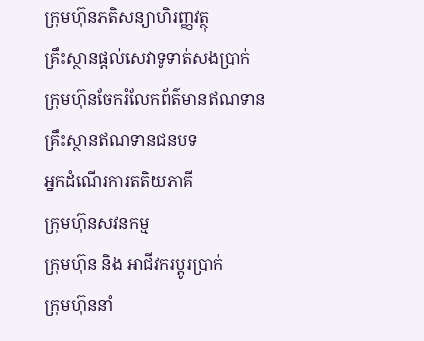ក្រុមហ៊ុនភតិសន្យាហិរញ្ញវត្ថុ
គ្រឹះស្ថានផ្ដល់សេវាទូទាត់សងប្រាក់
ក្រុមហ៊ុនចែករំលែកព័ត៌មានឥណទាន
គ្រឹះស្ថានឥណទានជនបទ
អ្នកដំណើរការតតិយភាគី
ក្រុមហ៊ុនសវនកម្ម
ក្រុមហ៊ុន និង អាជីវករប្តូរប្រាក់
ក្រុមហ៊ុននាំ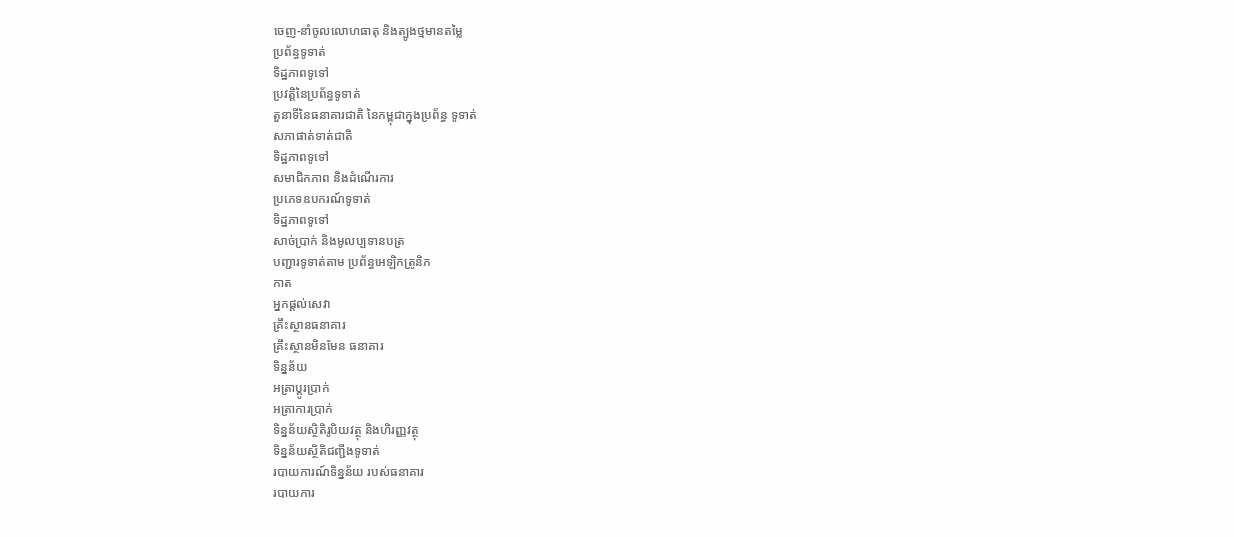ចេញ-នាំចូលលោហធាតុ និងត្បូងថ្មមានតម្លៃ
ប្រព័ន្ធទូទាត់
ទិដ្ឋភាពទូទៅ
ប្រវត្តិនៃប្រព័ន្ធទូទាត់
តួនាទីនៃធនាគារជាតិ នៃកម្ពុជាក្នុងប្រព័ន្ធ ទូទាត់
សភាផាត់ទាត់ជាតិ
ទិដ្ឋភាពទូទៅ
សមាជិកភាព និងដំណើរការ
ប្រភេទឧបករណ៍ទូទាត់
ទិដ្ឋភាពទូទៅ
សាច់ប្រាក់ និងមូលប្បទានបត្រ
បញ្ជារទូទាត់តាម ប្រព័ន្ធអេឡិកត្រូនិក
កាត
អ្នកផ្តល់សេវា
គ្រឹះស្ថានធនាគារ
គ្រឹះស្ថានមិនមែន ធនាគារ
ទិន្នន័យ
អត្រាប្តូរបា្រក់
អត្រាការប្រាក់
ទិន្នន័យស្ថិតិរូបិយវត្ថុ និងហិរញ្ញវត្ថុ
ទិន្នន័យស្ថិតិជញ្ជីងទូទាត់
របាយការណ៍ទិន្នន័យ របស់ធនាគារ
របាយការ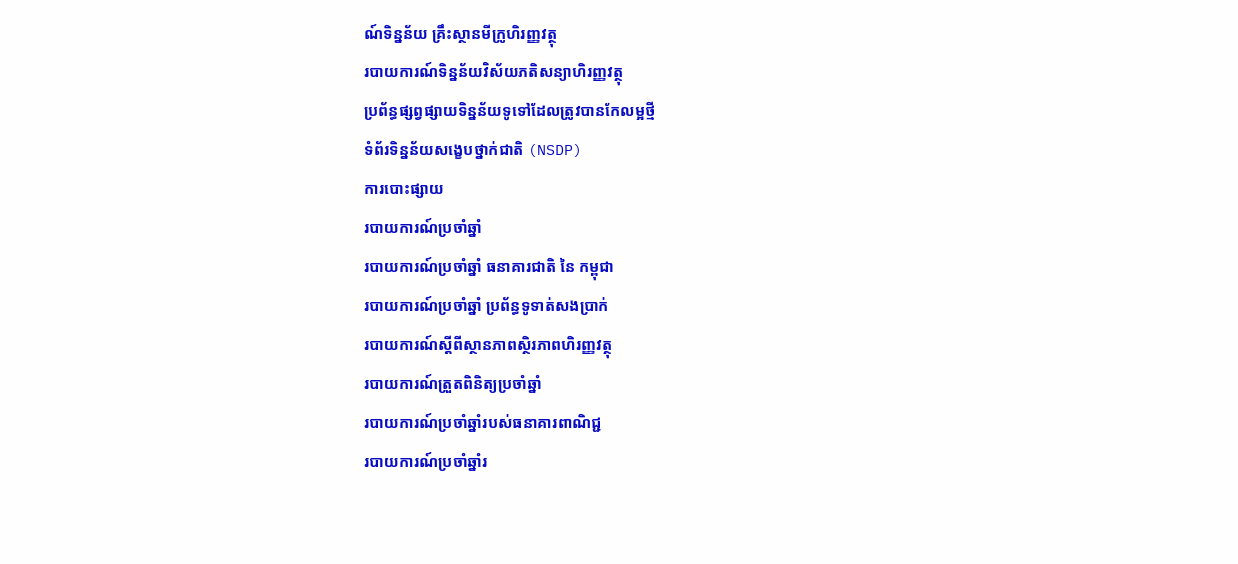ណ៍ទិន្នន័យ គ្រឹះស្ថានមីក្រូហិរញ្ញវត្ថុ
របាយការណ៍ទិន្នន័យវិស័យភតិសន្យាហិរញ្ញវត្ថុ
ប្រព័ន្ធផ្សព្វផ្សាយទិន្នន័យទូទៅដែលត្រូវបានកែលម្អថ្មី
ទំព័រទិន្នន័យសង្ខេបថ្នាក់ជាតិ (NSDP)
ការបោះផ្សាយ
របាយការណ៍ប្រចាំឆ្នាំ
របាយការណ៍ប្រចាំឆ្នាំ ធនាគារជាតិ នៃ កម្ពុជា
របាយការណ៍ប្រចាំឆ្នាំ ប្រព័ន្ធទូទាត់សងប្រាក់
របាយការណ៍ស្តីពីស្ថានភាពស្ថិរភាពហិរញ្ញវត្ថុ
របាយការណ៍ត្រួតពិនិត្យប្រចាំឆ្នាំ
របាយការណ៍ប្រចាំឆ្នាំរបស់ធនាគារពាណិជ្ជ
របាយការណ៍ប្រចាំឆ្នាំរ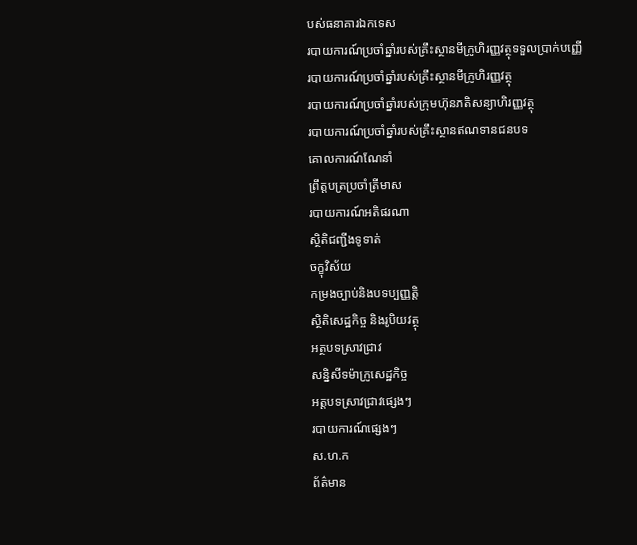បស់ធនាគារឯកទេស
របាយការណ៍ប្រចាំឆ្នាំរបស់គ្រឹះស្ថានមីក្រូហិរញ្ញវត្ថុទទួលប្រាក់បញ្ញើ
របាយការណ៍ប្រចាំឆ្នាំរបស់គ្រឹះស្ថានមីក្រូហិរញ្ញវត្ថុ
របាយការណ៍ប្រចាំឆ្នាំរបស់ក្រុមហ៊ុនភតិសន្យាហិរញ្ញវត្ថុ
របាយការណ៍ប្រចាំឆ្នាំរបស់គ្រឹះស្ថានឥណទានជនបទ
គោលការណ៍ណែនាំ
ព្រឹត្តបត្រប្រចាំត្រីមាស
របាយការណ៍អតិផរណា
ស្ថិតិជញ្ជីងទូទាត់
ចក្ខុវិស័យ
កម្រងច្បាប់និងបទប្បញ្ញត្តិ
ស្ថិតិសេដ្ឋកិច្ច និងរូបិយវត្ថុ
អត្ថបទស្រាវជ្រាវ
សន្និសីទម៉ាក្រូសេដ្ឋកិច្ច
អត្តបទស្រាវជ្រាវផ្សេងៗ
របាយការណ៍ផ្សេងៗ
ស.ហ.ក
ព័ត៌មាន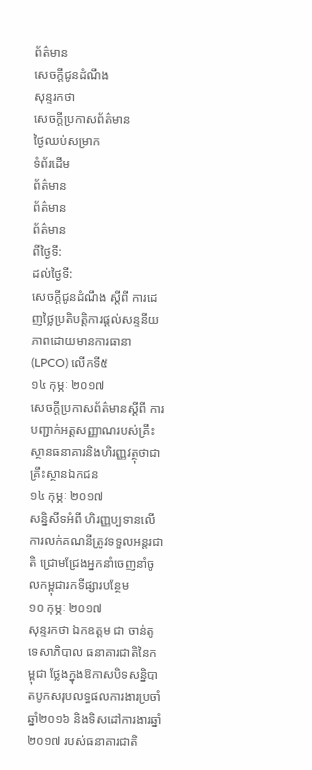ព័ត៌មាន
សេចក្តីជូនដំណឹង
សុន្ទរកថា
សេចក្តីប្រកាសព័ត៌មាន
ថ្ងៃឈប់សម្រាក
ទំព័រដើម
ព័ត៌មាន
ព័ត៌មាន
ព័ត៌មាន
ពីថ្ងៃទី:
ដល់ថ្ងៃទី:
សេចក្តីជូនដំណឹង ស្តីពី ការដេញថ្លៃប្រតិបត្តិការផ្តល់សន្ទនីយភាពដោយមានការធានា (LPCO) លើកទី៥
១៤ កុម្ភៈ ២០១៧
សេចក្តីប្រកាសព័ត៌មានស្តីពី ការបញ្ជាក់អត្តសញ្ញាណរបស់គ្រឹះស្ថានធនាគារនិងហិរញ្ញវត្ថុថាជាគ្រឹះស្ថានឯកជន
១៤ កុម្ភៈ ២០១៧
សន្និសីទអំពី ហិរញ្ញប្បទានលើការលក់គណនីត្រូវទទួលអន្តរជាតិ ជ្រោមជ្រែងអ្នកនាំចេញនាំចូលកម្ពុជារកទីផ្សារបន្ថែម
១០ កុម្ភៈ ២០១៧
សុន្ទរកថា ឯកឧត្តម ជា ចាន់តូ ទេសាភិបាល ធនាគារជាតិនៃកម្ពុជា ថ្លែងក្នុងឱកាសបិទសន្និបាតបូកសរុបលទ្ធផលការងារប្រចាំឆ្នាំ២០១៦ និងទិសដៅការងារឆ្នាំ២០១៧ របស់ធនាគារជាតិ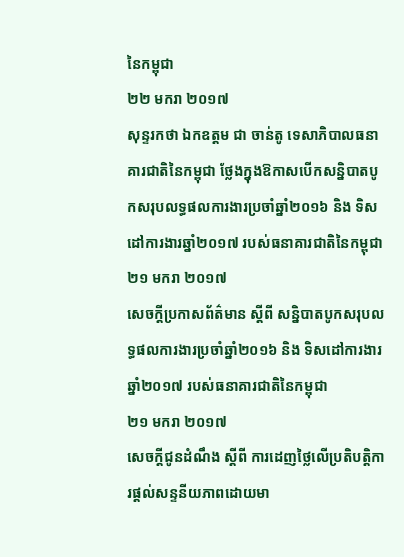នៃកម្ពុជា
២២ មករា ២០១៧
សុន្ទរកថា ឯកឧត្តម ជា ចាន់តូ ទេសាភិបាលធនាគារជាតិនៃកម្ពុជា ថ្លែងក្នុងឱកាសបើកសន្និបាតបូកសរុបលទ្ធផលការងារប្រចាំឆ្នាំ២០១៦ និង ទិសដៅការងារឆ្នាំ២០១៧ របស់ធនាគារជាតិនៃកម្ពុជា
២១ មករា ២០១៧
សេចក្តីប្រកាសព័ត៌មាន ស្ដីពី សន្និបាតបូកសរុបលទ្ធផលការងារប្រចាំឆ្នាំ២០១៦ និង ទិសដៅការងារឆ្នាំ២០១៧ របស់ធនាគារជាតិនៃកម្ពុជា
២១ មករា ២០១៧
សេចក្តីជូនដំណឹង ស្តីពី ការដេញថ្លៃលើប្រតិបត្តិការផ្តល់សន្ទនីយភាពដោយមា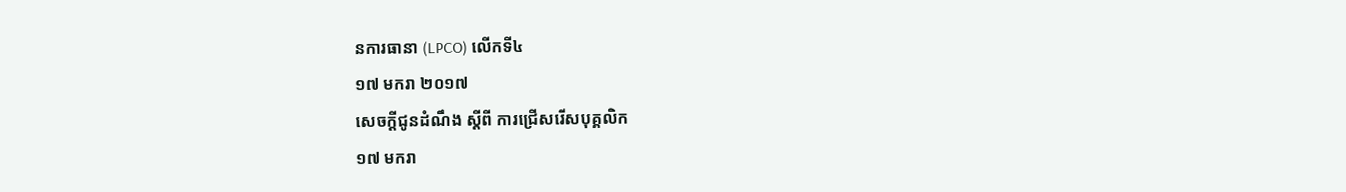នការធានា (LPCO) លើកទី៤
១៧ មករា ២០១៧
សេចក្តីជូនដំណឹង ស្តីពី ការជ្រើសរើសបុគ្គលិក
១៧ មករា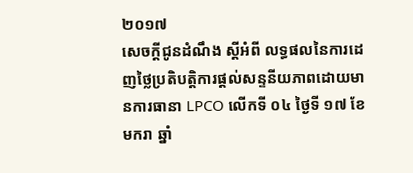២០១៧
សេចក្តីជូនដំណឹង ស្តីអំពី លទ្ធផលនៃការដេញថ្លៃប្រតិបត្តិការផ្តល់សន្ទនីយភាពដោយមានការធានា LPCO លើកទី ០៤ ថ្ងៃទី ១៧ ខែមករា ឆ្នាំ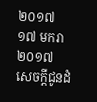២០១៧
១៧ មករា ២០១៧
សេចក្តីជូនដំ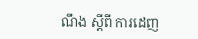ណឹង ស្តីពី ការដេញ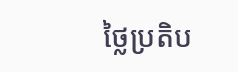ថ្លៃប្រតិប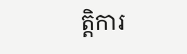ត្តិការ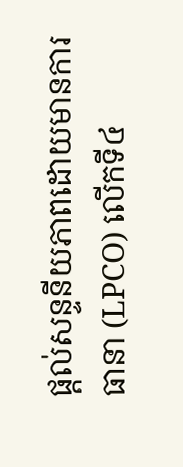ផ្តល់សន្ទនីយភាពដោយមានការធានា (LPCO) លើកទី៤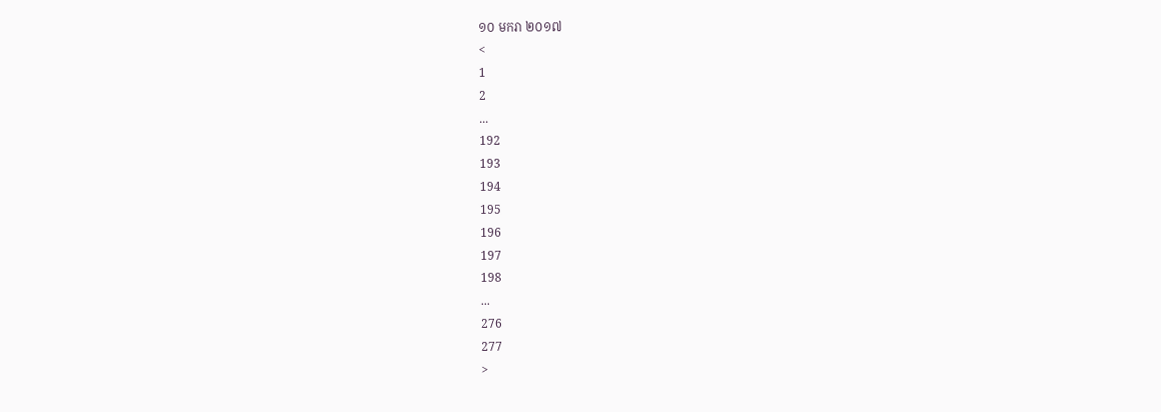១០ មករា ២០១៧
<
1
2
...
192
193
194
195
196
197
198
...
276
277
>